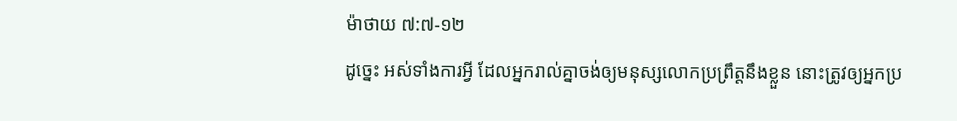ម៉ាថាយ ៧:៧-១២
ដូច្នេះ អស់ទាំងការអ្វី ដែលអ្នករាល់គ្នាចង់ឲ្យមនុស្សលោកប្រព្រឹត្តនឹងខ្លួន នោះត្រូវឲ្យអ្នកប្រ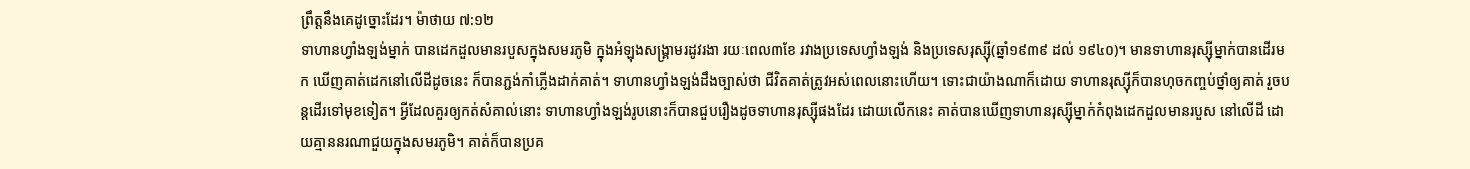ព្រឹត្តនឹងគេដូច្នោះដែរ។ ម៉ាថាយ ៧:១២
ទាហានហ្វាំងឡង់ម្នាក់ បានដេកដួលមានរបួសក្នុងសមរភូមិ ក្នុងអំឡុងសង្គ្រាមរដូវរងា រយៈពេល៣ខែ រវាងប្រទេសហ្វាំងឡង់ និងប្រទេសរុស្ស៊ី(ឆ្នាំ១៩៣៩ ដល់ ១៩៤០)។ មានទាហានរុស្ស៊ីម្នាក់បានដើរមក ឃើញគាត់ដេកនៅលើដីដូចនេះ ក៏បានភ្ជង់កាំភ្លើងដាក់គាត់។ ទាហានហ្វាំងឡង់ដឹងច្បាស់ថា ជីវិតគាត់ត្រូវអស់ពេលនោះហើយ។ ទោះជាយ៉ាងណាក៏ដោយ ទាហានរុស្ស៊ីក៏បានហុចកញ្ចប់ថ្នាំឲ្យគាត់ រួចបន្តដើរទៅមុខទៀត។ អ្វីដែលគួរឲ្យកត់សំគាល់នោះ ទាហានហ្វាំងឡង់រូបនោះក៏បានជួបរឿងដូចទាហានរុស្ស៊ីផងដែរ ដោយលើកនេះ គាត់បានឃើញទាហានរុស្ស៊ីម្នាក់កំពុងដេកដួលមានរបួស នៅលើដី ដោយគ្មាននរណាជួយក្នុងសមរភូមិ។ គាត់ក៏បានប្រគ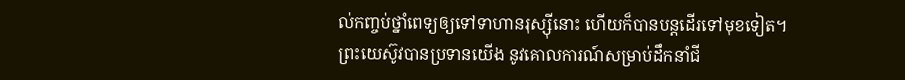ល់កញ្ចប់ថ្នាំពេទ្យឲ្យទៅទាហានរុស្ស៊ីនោះ ហើយក៏បានបន្តដើរទៅមុខទៀត។
ព្រះយេស៊ូវបានប្រទានយើង នូវគោលការណ៍សម្រាប់ដឹកនាំជី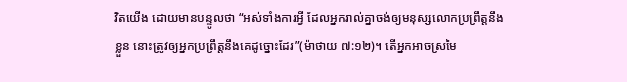វិតយើង ដោយមានបន្ទូលថា “អស់ទាំងការអ្វី ដែលអ្នករាល់គ្នាចង់ឲ្យមនុស្សលោកប្រព្រឹត្តនឹងខ្លួន នោះត្រូវឲ្យអ្នកប្រព្រឹត្តនឹងគេដូច្នោះដែរ”(ម៉ាថាយ ៧:១២)។ តើអ្នកអាចស្រមៃ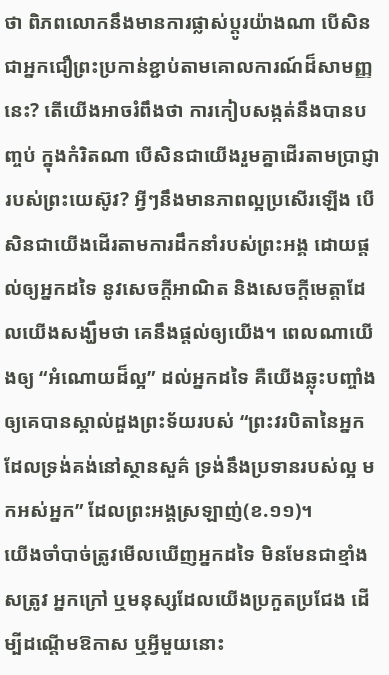ថា ពិភពលោកនឹងមានការផ្លាស់ប្តូរយ៉ាងណា បើសិនជាអ្នកជឿព្រះប្រកាន់ខ្ជាប់តាមគោលការណ៍ដ៏សាមញ្ញនេះ? តើយើងអាចរំពឹងថា ការកៀបសង្កត់នឹងបានបញ្ចប់ ក្នុងកំរិតណា បើសិនជាយើងរួមគ្នាដើរតាមប្រាជ្ញារបស់ព្រះយេស៊ូវ? អ្វីៗនឹងមានភាពល្អប្រសើរឡើង បើសិនជាយើងដើរតាមការដឹកនាំរបស់ព្រះអង្គ ដោយផ្តល់ឲ្យអ្នកដទៃ នូវសេចក្តីអាណិត និងសេចក្តីមេត្តាដែលយើងសង្ឃឹមថា គេនឹងផ្តល់ឲ្យយើង។ ពេលណាយើងឲ្យ “អំណោយដ៏ល្អ” ដល់អ្នកដទៃ គឺយើងឆ្លុះបញ្ចាំងឲ្យគេបានស្គាល់ដួងព្រះទ័យរបស់ “ព្រះវរបិតានៃអ្នក ដែលទ្រង់គង់នៅស្ថានសួគ៌ ទ្រង់នឹងប្រទានរបស់ល្អ មកអស់អ្នក” ដែលព្រះអង្គស្រឡាញ់(ខ.១១)។
យើងចាំបាច់ត្រូវមើលឃើញអ្នកដទៃ មិនមែនជាខ្មាំងសត្រូវ អ្នកក្រៅ ឬមនុស្សដែលយើងប្រកួតប្រជែង ដើម្បីដណ្តើមឱកាស ឬអ្វីមួយនោះ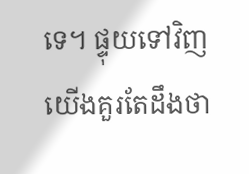ទេ។ ផ្ទុយទៅវិញ យើងគួរតែដឹងថា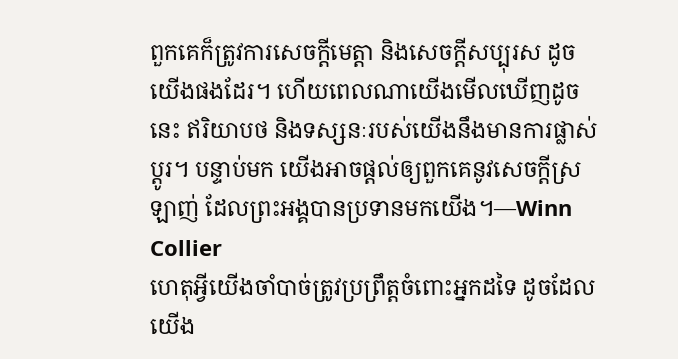ពួកគេក៏ត្រូវការសេចក្តីមេត្តា និងសេចក្តីសប្បុរស ដូចយើងផងដែរ។ ហើយពេលណាយើងមើលឃើញដូចនេះ ឥរិយាបថ និងទស្សនៈរបស់យើងនឹងមានការផ្លាស់ប្តូរ។ បន្ទាប់មក យើងអាចផ្តល់ឲ្យពួកគេនូវសេចក្តីស្រឡាញ់ ដែលព្រះអង្គបានប្រទានមកយើង។—Winn Collier
ហេតុអ្វីយើងចាំបាច់ត្រូវប្រព្រឹត្តចំពោះអ្នកដទៃ ដូចដែលយើង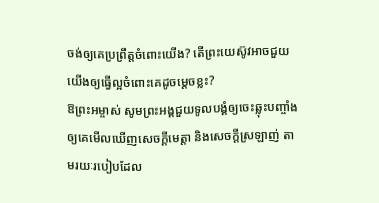ចង់ឲ្យគេប្រព្រឹត្តចំពោះយើង? តើព្រះយេស៊ូវអាចជួយយើងឲ្យធ្វើល្អចំពោះគេដូចម្តេចខ្លះ?
ឱព្រះអម្ចាស់ សូមព្រះអង្គជួយទូលបង្គំឲ្យចេះឆ្លុះបញ្ចាំងឲ្យគេមើលឃើញសេចក្តីមេត្តា និងសេចក្តីស្រឡាញ់ តាមរយៈរបៀបដែល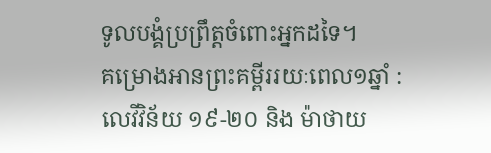ទូលបង្គំប្រព្រឹត្តចំពោះអ្នកដទៃ។
គម្រោងអានព្រះគម្ពីររយៈពេល១ឆ្នាំ : លេវីវិន័យ ១៩-២០ និង ម៉ាថាយ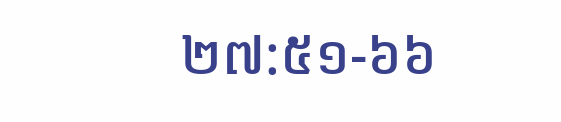២៧:៥១-៦៦